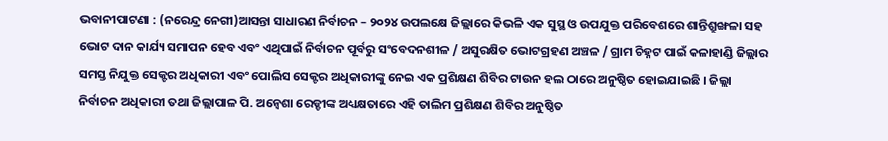ଭବାନୀପାଟଣା : (ନରେନ୍ଦ୍ର ନେଗୀ)ଆସନ୍ତା ସାଧାରଣ ନିର୍ବାଚନ – ୨୦୨୪ ଉପଲକ୍ଷେ ଜିଲ୍ଲାରେ କିଭଳି ଏକ ସୁସ୍ଥ ଓ ଉପଯୁକ୍ତ ପରିବେଶରେ ଶାନ୍ତିଶ୍ରୁଙ୍ଖଳା ସହ ଭୋଟ ଦାନ କାର୍ଯ୍ୟ ସମାପନ ହେବ ଏବଂ ଏଥିପାଇଁ ନିର୍ବାଚନ ପୂର୍ବରୁ ସଂବେଦନଶୀଳ / ଅସୁରକ୍ଷିତ ଭୋଟଗ୍ରହଣ ଅଞ୍ଚଳ / ଗ୍ରାମ ଚିହ୍ନଟ ପାଇଁ କଳାହାଣ୍ଡି ଜିଲ୍ଲାର ସମସ୍ତ ନିଯୁକ୍ତ ସେକ୍ଟର ଅଧିକାରୀ ଏବଂ ପୋଲିସ ସେକ୍ଟର ଅଧିକାରୀଙ୍କୁ ନେଇ ଏକ ପ୍ରଶିକ୍ଷଣ ଶିବିର ଟାଉନ ହଲ ଠାରେ ଅନୁଷ୍ଠିତ ହୋଇଯାଇଛି । ଜିଲ୍ଲା ନିର୍ବାଚନ ଅଧିକାରୀ ତଥା ଜିଲ୍ଲାପାଳ ପି. ଅନ୍ବେଶା ରେଡ୍ଡୀଙ୍କ ଅଧ୍ୟକ୍ଷତାରେ ଏହି ତାଲିମ ପ୍ରଶିକ୍ଷଣ ଶିବିର ଅନୁଷ୍ଠିତ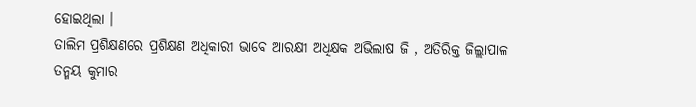ହୋଇଥିଲା ।
ତାଲିମ ପ୍ରଶିକ୍ଷଣରେ ପ୍ରଶିକ୍ଷଣ ଅଧିକାରୀ ଭାବେ ଆରକ୍ଷୀ ଅଧିକ୍ଷକ ଅଭିଲାଷ ଜି , ଅତିରିକ୍ତ ଜିଲ୍ଲାପାଳ ତନ୍ମୟ କୁମାର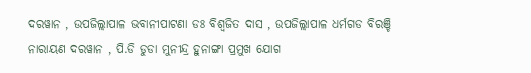ଦରୱାନ , ଉପଜିଲ୍ଲାପାଳ ଭବାନୀପାଟଣା ଡଃ ବିଶ୍ଵଜିତ ଦାସ , ଉପଜିଲ୍ଲାପାଳ ଧର୍ମଗଡ ବିରଞ୍ଚି ନାରାୟଣ ଦରୱାନ , ପି.ଡି ଡୁଡା ମୁନୀନ୍ଦ୍ର ହୁନାଙ୍ଗା ପ୍ରମୁଖ ଯୋଗ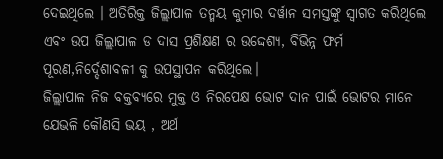ଦେଇଥିଲେ । ଅତିରିକ୍ତ ଜିଲ୍ଲାପାଳ ତନ୍ମୟ କୁମାର ଦର୍ୱାନ ସମସ୍ତଙ୍କୁ ସ୍ବାଗତ କରିଥିଲେ ଏବଂ ଉପ ଜିଲ୍ଲାପାଳ ଡ ଦାସ ପ୍ରଶିକ୍ଷଣ ର ଉଦ୍ଦେଶ୍ୟ, ବିଭିନ୍ନ ଫର୍ମ ପୂରଣ,ନିର୍ଦ୍ଦେଶାବଳୀ କୁ ଉପସ୍ଥାପନ କରିଥିଲେ।
ଜିଲ୍ଲାପାଳ ନିଜ ବକ୍ତବ୍ୟରେ ମୁକ୍ତ ଓ ନିରପେକ୍ଷ ଭୋଟ ଦାନ ପାଇଁ ଭୋଟର ମାନେ ଯେଭଳି କୌଣସି ଭୟ , ଅର୍ଥ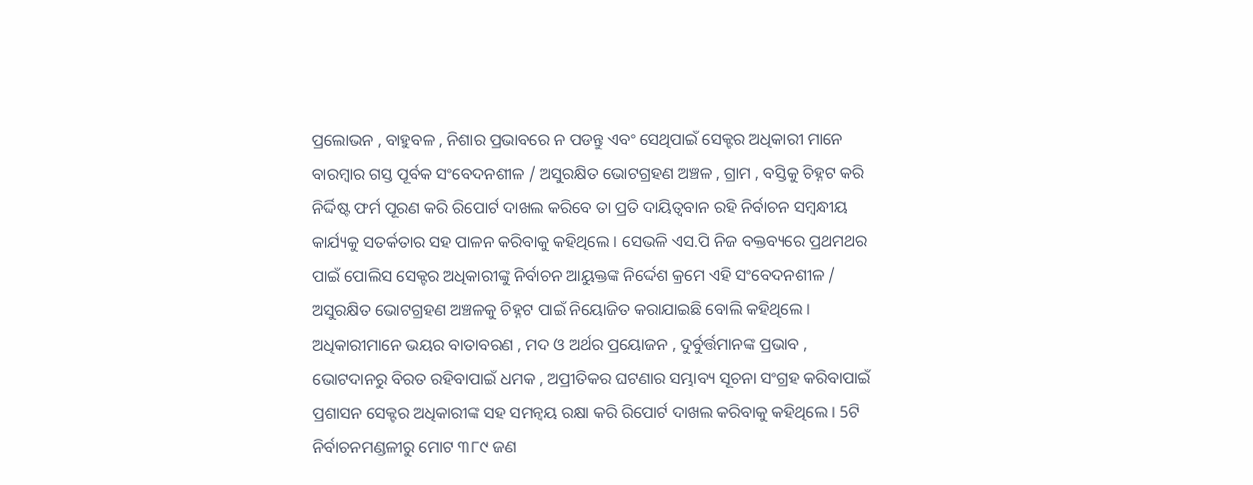ପ୍ରଲୋଭନ , ବାହୁବଳ , ନିଶାର ପ୍ରଭାବରେ ନ ପଡନ୍ତୁ ଏବଂ ସେଥିପାଇଁ ସେକ୍ଟର ଅଧିକାରୀ ମାନେ ବାରମ୍ବାର ଗସ୍ତ ପୂର୍ବକ ସଂବେଦନଶୀଳ / ଅସୁରକ୍ଷିତ ଭୋଟଗ୍ରହଣ ଅଞ୍ଚଳ , ଗ୍ରାମ , ବସ୍ତିକୁ ଚିହ୍ନଟ କରି ନିର୍ଦ୍ଦିଷ୍ଟ ଫର୍ମ ପୂରଣ କରି ରିପୋର୍ଟ ଦାଖଲ କରିବେ ତା ପ୍ରତି ଦାୟିତ୍ଵବାନ ରହି ନିର୍ବାଚନ ସମ୍ବନ୍ଧୀୟ କାର୍ଯ୍ୟକୁ ସତର୍କତାର ସହ ପାଳନ କରିବାକୁ କହିଥିଲେ । ସେଭଳି ଏସ.ପି ନିଜ ବକ୍ତବ୍ୟରେ ପ୍ରଥମଥର ପାଇଁ ପୋଲିସ ସେକ୍ଟର ଅଧିକାରୀଙ୍କୁ ନିର୍ବାଚନ ଆୟୁକ୍ତଙ୍କ ନିର୍ଦ୍ଦେଶ କ୍ରମେ ଏହି ସଂବେଦନଶୀଳ / ଅସୁରକ୍ଷିତ ଭୋଟଗ୍ରହଣ ଅଞ୍ଚଳକୁ ଚିହ୍ନଟ ପାଇଁ ନିୟୋଜିତ କରାଯାଇଛି ବୋଲି କହିଥିଲେ ।
ଅଧିକାରୀମାନେ ଭୟର ବାତାବରଣ , ମଦ ଓ ଅର୍ଥର ପ୍ରୟୋଜନ , ଦୁର୍ବୁର୍ତ୍ତମାନଙ୍କ ପ୍ରଭାବ , ଭୋଟଦାନରୁ ବିରତ ରହିବାପାଇଁ ଧମକ , ଅପ୍ରୀତିକର ଘଟଣାର ସମ୍ଭାବ୍ୟ ସୂଚନା ସଂଗ୍ରହ କରିବାପାଇଁ ପ୍ରଶାସନ ସେକ୍ଟର ଅଧିକାରୀଙ୍କ ସହ ସମନ୍ଵୟ ରକ୍ଷା କରି ରିପୋର୍ଟ ଦାଖଲ କରିବାକୁ କହିଥିଲେ । 5ଟି ନିର୍ବାଚନମଣ୍ଡଳୀରୁ ମୋଟ ୩୮୯ ଜଣ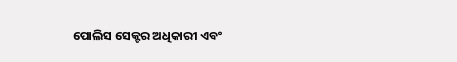ପୋଲିସ ସେକ୍ଟର ଅଧିକାରୀ ଏବଂ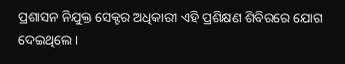ପ୍ରଶାସନ ନିଯୁକ୍ତ ସେକ୍ଟର ଅଧିକାରୀ ଏହି ପ୍ରଶିକ୍ଷଣ ଶିବିରରେ ଯୋଗ ଦେଇଥିଲେ ।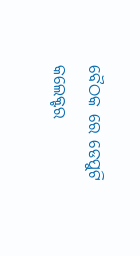ବୈଠକ ରେ ଡେପୁଟି କଲେକ୍ଟର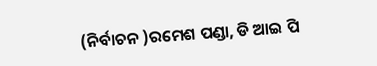(ନିର୍ବାଚନ )ରମେଶ ପଣ୍ଡା, ଡି ଆଇ ପି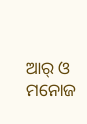ଆର୍ ଓ ମନୋଜ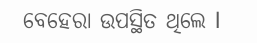ବେହେରା ଉପସ୍ଥିତ ଥିଲେ l